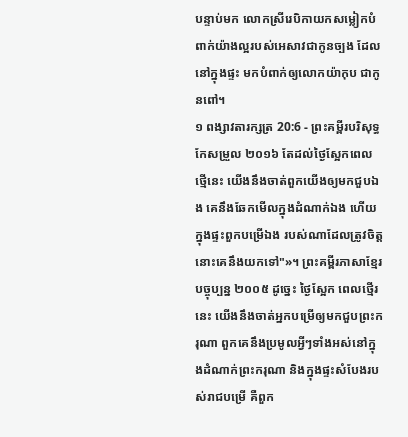បន្ទាប់មក លោកស្រីរេបិកាយកសម្លៀកបំពាក់យ៉ាងល្អរបស់អេសាវជាកូនច្បង ដែលនៅក្នុងផ្ទះ មកបំពាក់ឲ្យលោកយ៉ាកុប ជាកូនពៅ។
១ ពង្សាវតារក្សត្រ 20:6 - ព្រះគម្ពីរបរិសុទ្ធកែសម្រួល ២០១៦ តែដល់ថ្ងៃស្អែកពេលថ្មើនេះ យើងនឹងចាត់ពួកយើងឲ្យមកជួបឯង គេនឹងឆែកមើលក្នុងដំណាក់ឯង ហើយក្នុងផ្ទះពួកបម្រើឯង របស់ណាដែលត្រូវចិត្ត នោះគេនឹងយកទៅ"»។ ព្រះគម្ពីរភាសាខ្មែរបច្ចុប្បន្ន ២០០៥ ដូច្នេះ ថ្ងៃស្អែក ពេលថ្មើរនេះ យើងនឹងចាត់អ្នកបម្រើឲ្យមកជួបព្រះករុណា ពួកគេនឹងប្រមូលអ្វីៗទាំងអស់នៅក្នុងដំណាក់ព្រះករុណា និងក្នុងផ្ទះសំបែងរបស់រាជបម្រើ គឺពួក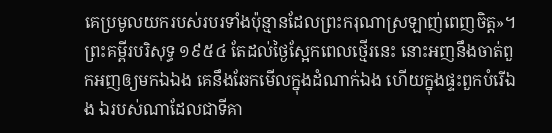គេប្រមូលយករបស់របរទាំងប៉ុន្មានដែលព្រះករុណាស្រឡាញ់ពេញចិត្ត»។ ព្រះគម្ពីរបរិសុទ្ធ ១៩៥៤ តែដល់ថ្ងៃស្អែកពេលថ្មើរនេះ នោះអញនឹងចាត់ពួកអញឲ្យមកឯឯង គេនឹងឆែកមើលក្នុងដំណាក់ឯង ហើយក្នុងផ្ទះពួកបំរើឯង ឯរបស់ណាដែលជាទីគា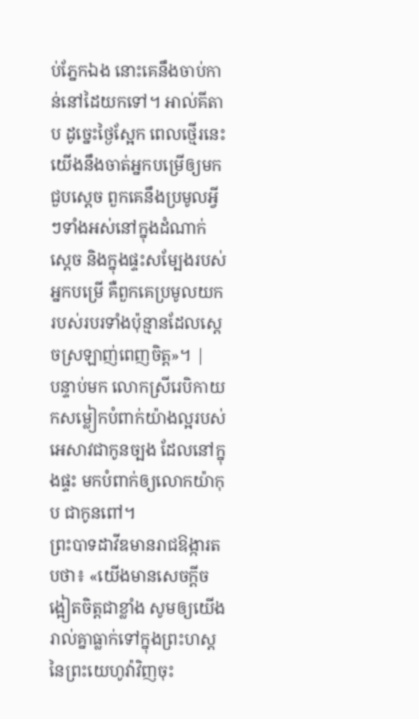ប់ភ្នែកឯង នោះគេនឹងចាប់កាន់នៅដៃយកទៅ។ អាល់គីតាប ដូច្នេះថ្ងៃស្អែក ពេលថ្មើរនេះ យើងនឹងចាត់អ្នកបម្រើឲ្យមកជួបស្តេច ពួកគេនឹងប្រមូលអ្វីៗទាំងអស់នៅក្នុងដំណាក់ស្តេច និងក្នុងផ្ទះសម្បែងរបស់អ្នកបម្រើ គឺពួកគេប្រមូលយករបស់របរទាំងប៉ុន្មានដែលស្តេចស្រឡាញ់ពេញចិត្ត»។ |
បន្ទាប់មក លោកស្រីរេបិកាយកសម្លៀកបំពាក់យ៉ាងល្អរបស់អេសាវជាកូនច្បង ដែលនៅក្នុងផ្ទះ មកបំពាក់ឲ្យលោកយ៉ាកុប ជាកូនពៅ។
ព្រះបាទដាវីឌមានរាជឱង្ការតបថា៖ «យើងមានសេចក្ដីចង្អៀតចិត្តជាខ្លាំង សូមឲ្យយើងរាល់គ្នាធ្លាក់ទៅក្នុងព្រះហស្តនៃព្រះយេហូវ៉ាវិញចុះ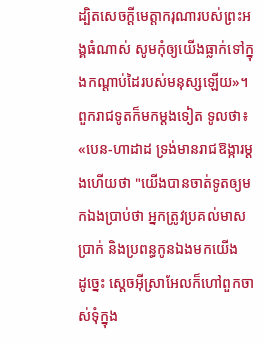ដ្បិតសេចក្ដីមេត្តាករុណារបស់ព្រះអង្គធំណាស់ សូមកុំឲ្យយើងធ្លាក់ទៅក្នុងកណ្ដាប់ដៃរបស់មនុស្សឡើយ»។
ពួករាជទូតក៏មកម្តងទៀត ទូលថា៖ «បេន-ហាដាដ ទ្រង់មានរាជឱង្ការម្តងហើយថា "យើងបានចាត់ទូតឲ្យមកឯងប្រាប់ថា អ្នកត្រូវប្រគល់មាស ប្រាក់ និងប្រពន្ធកូនឯងមកយើង
ដូច្នេះ ស្តេចអ៊ីស្រាអែលក៏ហៅពួកចាស់ទុំក្នុង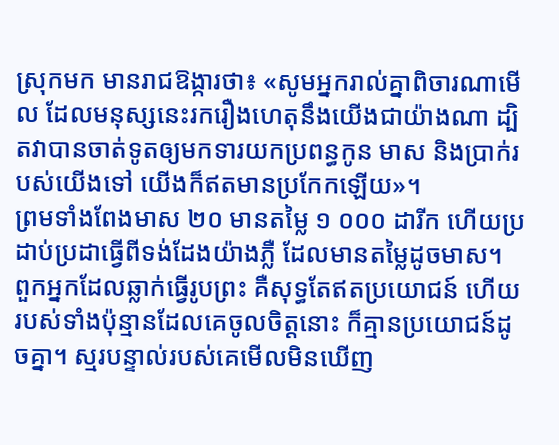ស្រុកមក មានរាជឱង្ការថា៖ «សូមអ្នករាល់គ្នាពិចារណាមើល ដែលមនុស្សនេះរករឿងហេតុនឹងយើងជាយ៉ាងណា ដ្បិតវាបានចាត់ទូតឲ្យមកទារយកប្រពន្ធកូន មាស និងប្រាក់របស់យើងទៅ យើងក៏ឥតមានប្រកែកឡើយ»។
ព្រមទាំងពែងមាស ២០ មានតម្លៃ ១ ០០០ ដារីក ហើយប្រដាប់ប្រដាធ្វើពីទង់ដែងយ៉ាងភ្លឺ ដែលមានតម្លៃដូចមាស។
ពួកអ្នកដែលឆ្លាក់ធ្វើរូបព្រះ គឺសុទ្ធតែឥតប្រយោជន៍ ហើយរបស់ទាំងប៉ុន្មានដែលគេចូលចិត្តនោះ ក៏គ្មានប្រយោជន៍ដូចគ្នា។ ស្មរបន្ទាល់របស់គេមើលមិនឃើញ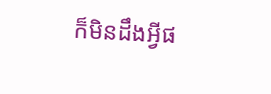ក៏មិនដឹងអ្វីផ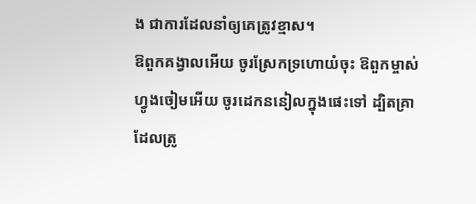ង ជាការដែលនាំឲ្យគេត្រូវខ្មាស។
ឱពួកគង្វាលអើយ ចូរស្រែកទ្រហោយំចុះ ឱពួកម្ចាស់ហ្វូងចៀមអើយ ចូរដេកននៀលក្នុងផេះទៅ ដ្បិតគ្រាដែលត្រូ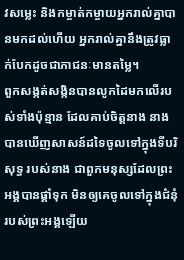វសម្លេះ និងកម្ចាត់កម្ចាយអ្នករាល់គ្នាបានមកដល់ហើយ អ្នករាល់គ្នានឹងត្រូវធ្លាក់បែកដូចជាភាជនៈមានតម្លៃ។
ពួកសង្កត់សង្កិនបានលូកដៃមកលើរបស់ទាំងប៉ុន្មាន ដែលគាប់ចិត្តនាង នាងបានឃើញសាសន៍ដទៃចូលទៅក្នុងទីបរិសុទ្ធ របស់នាង ជាពួកមនុស្សដែលព្រះអង្គបានផ្តាំទុក មិនឲ្យគេចូលទៅក្នុងជំនុំរបស់ព្រះអង្គឡើយ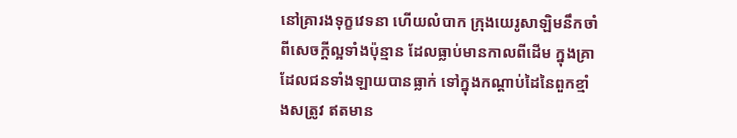នៅគ្រារងទុក្ខវេទនា ហើយលំបាក ក្រុងយេរូសាឡិមនឹកចាំពីសេចក្ដីល្អទាំងប៉ុន្មាន ដែលធ្លាប់មានកាលពីដើម ក្នុងគ្រាដែលជនទាំងឡាយបានធ្លាក់ ទៅក្នុងកណ្ដាប់ដៃនៃពួកខ្មាំងសត្រូវ ឥតមាន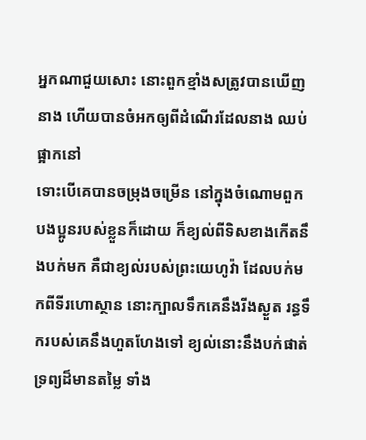អ្នកណាជួយសោះ នោះពួកខ្មាំងសត្រូវបានឃើញនាង ហើយបានចំអកឲ្យពីដំណើរដែលនាង ឈប់ផ្អាកនៅ
ទោះបើគេបានចម្រុងចម្រើន នៅក្នុងចំណោមពួកបងប្អូនរបស់ខ្លួនក៏ដោយ ក៏ខ្យល់ពីទិសខាងកើតនឹងបក់មក គឺជាខ្យល់របស់ព្រះយេហូវ៉ា ដែលបក់មកពីទីរហោស្ថាន នោះក្បាលទឹកគេនឹងរីងស្ងួត រន្ធទឹករបស់គេនឹងហួតហែងទៅ ខ្យល់នោះនឹងបក់ផាត់ទ្រព្យដ៏មានតម្លៃ ទាំង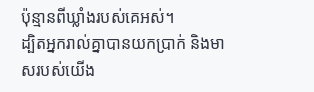ប៉ុន្មានពីឃ្លាំងរបស់គេអស់។
ដ្បិតអ្នករាល់គ្នាបានយកប្រាក់ និងមាសរបស់យើង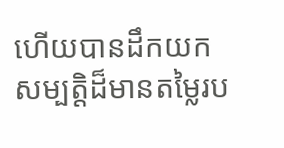ហើយបានដឹកយកសម្បត្តិដ៏មានតម្លៃរប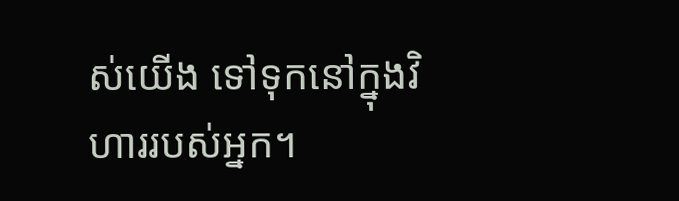ស់យើង ទៅទុកនៅក្នុងវិហាររបស់អ្នក។